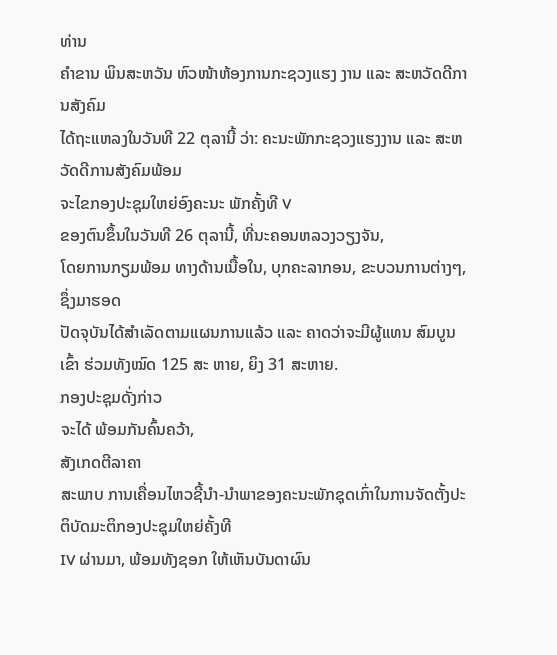ທ່ານ
ຄຳຂານ ພິນສະຫວັນ ຫົວໜ້າຫ້ອງການກະຊວງແຮງ ງານ ແລະ ສະຫວັດດີການສັງຄົມ
ໄດ້ຖະແຫລງໃນວັນທີ 22 ຕຸລານີ້ ວ່າ: ຄະນະພັກກະຊວງແຮງງານ ແລະ ສະຫວັດດີການສັງຄົມພ້ອມ
ຈະໄຂກອງປະຊຸມໃຫຍ່ອົງຄະນະ ພັກຄັ້ງທີ V
ຂອງຕົນຂຶ້ນໃນວັນທີ 26 ຕຸລານີ້, ທີ່ນະຄອນຫລວງວຽງຈັນ,
ໂດຍການກຽມພ້ອມ ທາງດ້ານເນື້ອໃນ, ບຸກຄະລາກອນ, ຂະບວນການຕ່າງໆ, ຊຶ່ງມາຮອດ
ປັດຈຸບັນໄດ້ສຳເລັດຕາມແຜນການແລ້ວ ແລະ ຄາດວ່າຈະມີຜູ້ແທນ ສົມບູນເຂົ້າ ຮ່ວມທັງໝົດ 125 ສະ ຫາຍ, ຍິງ 31 ສະຫາຍ.
ກອງປະຊຸມດັ່ງກ່າວ
ຈະໄດ້ ພ້ອມກັນຄົ້ນຄວ້າ,
ສັງເກດຕີລາຄາ
ສະພາບ ການເຄື່ອນໄຫວຊີ້ນຳ-ນຳພາຂອງຄະນະພັກຊຸດເກົ່າໃນການຈັດຕັ້ງປະຕິບັດມະຕິກອງປະຊຸມໃຫຍ່ຄັ້ງທີ
IV ຜ່ານມາ, ພ້ອມທັງຊອກ ໃຫ້ເຫັນບັນດາຜົນ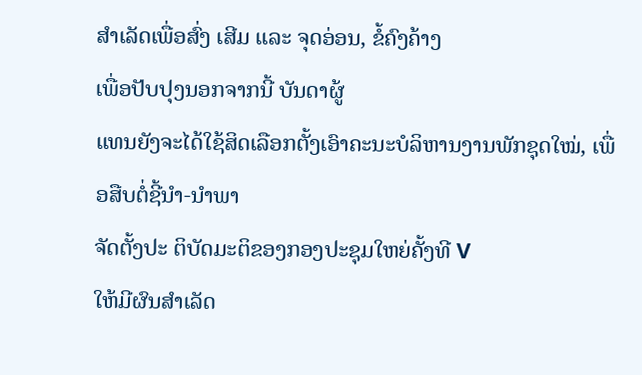ສຳເລັດເພື່ອສົ່ງ ເສີມ ແລະ ຈຸດອ່ອນ, ຂໍ້ຄົງຄ້າງ
ເພື່ອປັບປຸງນອກຈາກນີ້ ບັນດາຜູ້
ແທນຍັງຈະໄດ້ໃຊ້ສິດເລືອກຕັ້ງເອົາຄະນະບໍລິຫານງານພັກຊຸດໃໝ່, ເພື່ອສືບຕໍ່ຊີ້ນຳ-ນຳພາ
ຈັດຕັ້ງປະ ຕິບັດມະຕິຂອງກອງປະຊຸມໃຫຍ່ຄັ້ງທີ V
ໃຫ້ມີຜົນສຳເລັດ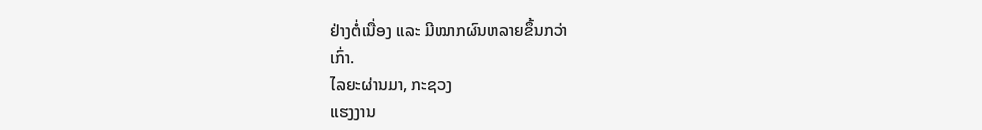ຢ່າງຕໍ່ເນື່ອງ ແລະ ມີໝາກຜົນຫລາຍຂຶ້ນກວ່າ
ເກົ່າ.
ໄລຍະຜ່ານມາ, ກະຊວງ
ແຮງງານ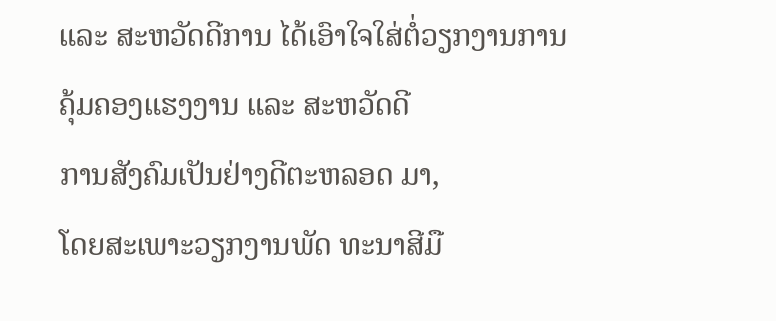ແລະ ສະຫວັດດີການ ໄດ້ເອົາໃຈໃສ່ຕໍ່ວຽກງານການຄຸ້ມຄອງແຮງງານ ແລະ ສະຫວັດດີ
ການສັງຄົມເປັນຢ່າງດີຕະຫລອດ ມາ,
ໂດຍສະເພາະວຽກງານພັດ ທະນາສີມື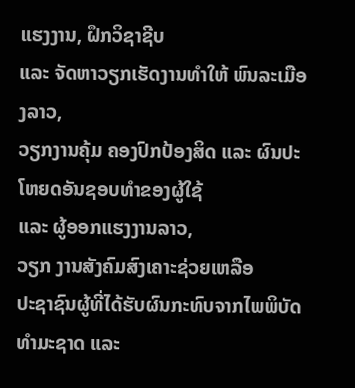ແຮງງານ, ຝຶກວິຊາຊີບ
ແລະ ຈັດຫາວຽກເຮັດງານທຳໃຫ້ ພົນລະເມືອງລາວ,
ວຽກງານຄຸ້ມ ຄອງປົກປ້ອງສິດ ແລະ ຜົນປະ ໂຫຍດອັນຊອບທຳຂອງຜູ້ໃຊ້
ແລະ ຜູ້ອອກແຮງງານລາວ,
ວຽກ ງານສັງຄົມສົງເຄາະຊ່ວຍເຫລືອ
ປະຊາຊົນຜູ້ທີ່ໄດ້ຮັບຜົນກະທົບຈາກໄພພິບັດທຳມະຊາດ ແລະ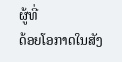ຜູ້ທີ່
ດ້ອຍໂອກາດໃນສັງ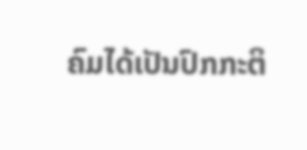ຄົມໄດ້ເປັນປົກກະຕິ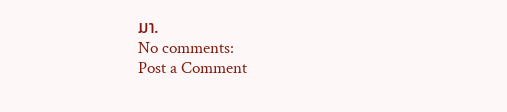ມາ.
No comments:
Post a Comment